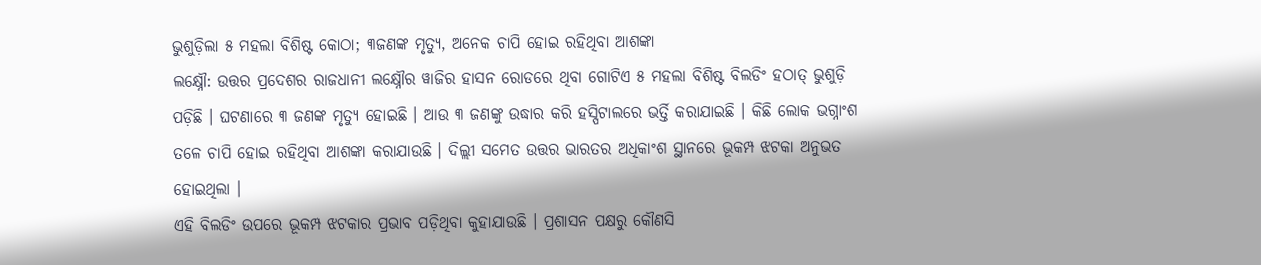ଭୁଶୁଡ଼ିଲା ୫ ମହଲା ବିଶିଷ୍ଟ କୋଠା; ୩ଜଣଙ୍କ ମୃତ୍ୟୁ, ଅନେକ ଚାପି ହୋଇ ରହିଥିବା ଆଶଙ୍କା
ଲକ୍ଷ୍ନୌ: ଉତ୍ତର ପ୍ରଦେଶର ରାଜଧାନୀ ଲକ୍ଷ୍ନୌର ୱାଜିର ହାସନ ରୋଡରେ ଥିବା ଗୋଟିଏ ୫ ମହଲା ବିଶିଷ୍ଟ ବିଲଡିଂ ହଠାତ୍ ଭୁଶୁଡ଼ି ପଡ଼ିଛି । ଘଟଣାରେ ୩ ଜଣଙ୍କ ମୃତ୍ୟୁ ହୋଇଛି । ଆଉ ୩ ଜଣଙ୍କୁ ଉଦ୍ଧାର କରି ହସ୍ପିଟାଲରେ ଭର୍ତ୍ତି କରାଯାଇଛି । କିଛି ଲୋକ ଭଗ୍ନାଂଶ ତଳେ ଚାପି ହୋଇ ରହିଥିବା ଆଶଙ୍କା କରାଯାଉଛି । ଦିଲ୍ଲୀ ସମେତ ଉତ୍ତର ଭାରତର ଅଧିକାଂଶ ସ୍ଥାନରେ ଭୂକମ୍ପ ଝଟକା ଅନୁଭତ ହୋଇଥିଲା ।
ଏହି ବିଲଡିଂ ଉପରେ ଭୂକମ୍ପ ଝଟକାର ପ୍ରଭାବ ପଡ଼ିଥିବା କୁହାଯାଉଛି । ପ୍ରଶାସନ ପକ୍ଷରୁ କୌଣସି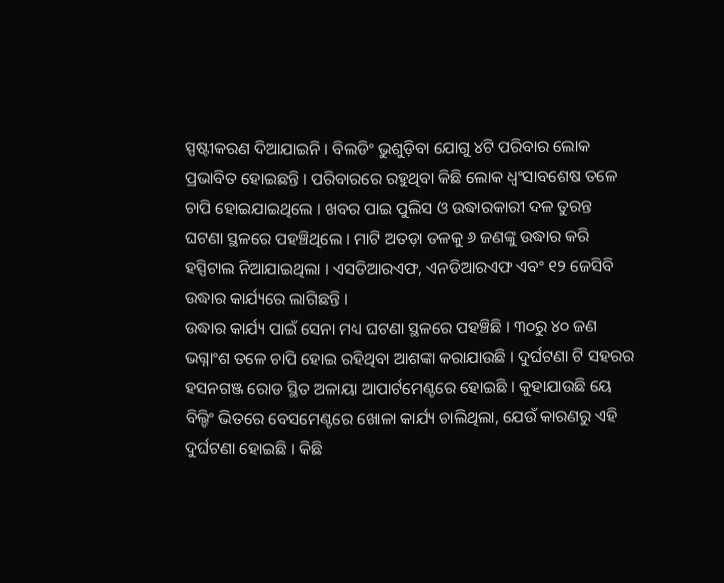ସ୍ପଷ୍ଟୀକରଣ ଦିଆଯାଇନି । ବିଲଡିଂ ଭୁଶୁଡ଼ିବା ଯୋଗୁ ୪ଟି ପରିବାର ଲୋକ ପ୍ରଭାବିତ ହୋଇଛନ୍ତି । ପରିବାରରେ ରହୁଥିବା କିଛି ଲୋକ ଧ୍ୱଂସାବଶେଷ ତଳେ ଚାପି ହୋଇଯାଇଥିଲେ । ଖବର ପାଇ ପୁଲିସ ଓ ଉଦ୍ଧାରକାରୀ ଦଳ ତୁରନ୍ତ ଘଟଣା ସ୍ଥଳରେ ପହଞ୍ଚିଥିଲେ । ମାଟି ଅତଡ଼ା ତଳକୁ ୬ ଜଣଙ୍କୁ ଉଦ୍ଧାର କରି ହସ୍ପିଟାଲ ନିଆଯାଇଥିଲା । ଏସଡିଆରଏଫ, ଏନଡିଆରଏଫ ଏବଂ ୧୨ ଜେସିବି ଉଦ୍ଧାର କାର୍ଯ୍ୟରେ ଲାଗିଛନ୍ତି ।
ଉଦ୍ଧାର କାର୍ଯ୍ୟ ପାଇଁ ସେନା ମଧ୍ୟ ଘଟଣା ସ୍ଥଳରେ ପହଞ୍ଚିଛି । ୩୦ରୁ ୪୦ ଜଣ ଭଗ୍ନାଂଶ ତଳେ ଚାପି ହୋଇ ରହିଥିବା ଆଶଙ୍କା କରାଯାଉଛି । ଦୁର୍ଘଟଣା ଟି ସହରର ହସନଗଞ୍ଜ ରୋଡ ସ୍ଥିତ ଅଳାୟା ଆପାର୍ଟମେଣ୍ଟରେ ହୋଇଛି । କୁହାଯାଉଛି ୟେ ବିଲ୍ଡିଂ ଭିତରେ ବେସମେଣ୍ଟରେ ଖୋଳା କାର୍ଯ୍ୟ ଚାଲିଥିଲା, ଯେଉଁ କାରଣରୁ ଏହି ଦୁର୍ଘଟଣା ହୋଇଛି । କିଛି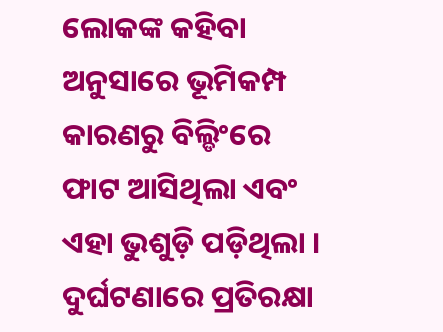ଲୋକଙ୍କ କହିବା ଅନୁସାରେ ଭୂମିକମ୍ପ କାରଣରୁ ବିଲ୍ଡିଂରେ ଫାଟ ଆସିଥିଲା ଏବଂ ଏହା ଭୁଶୁଡ଼ି ପଡ଼ିଥିଲା । ଦୁର୍ଘଟଣାରେ ପ୍ରତିରକ୍ଷା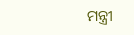ମନ୍ତ୍ରୀ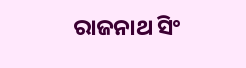ରାଜନାଥ ସିଂ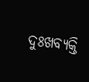ଦୁଃଖବ୍ୟକ୍ତି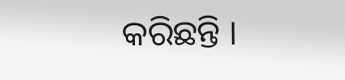କରିଛନ୍ତି ।